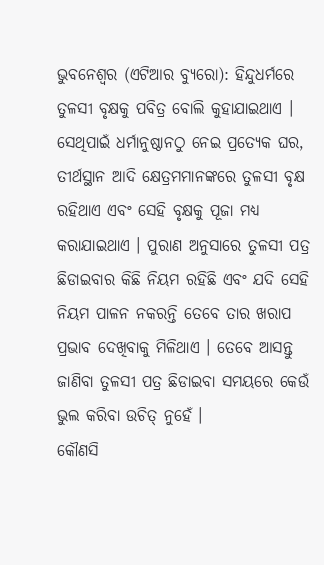ଭୁବନେଶ୍ୱର (ଏଟିଆର ବ୍ୟୁରୋ): ହିନ୍ଦୁଧର୍ମରେ ତୁଳସୀ ବୃକ୍ଷକୁ ପବିତ୍ର ବୋଲି କୁହାଯାଇଥାଏ । ସେଥିପାଇଁ ଧର୍ମାନୁଷ୍ଠାନଠୁ ନେଇ ପ୍ରତ୍ୟେକ ଘର, ତୀର୍ଥସ୍ଥାନ ଆଦି କ୍ଷେତ୍ରମମାନଙ୍କରେ ତୁଳସୀ ବୃକ୍ଷ ରହିଥାଏ ଏବଂ ସେହି ବୃକ୍ଷକୁ ପୂଜା ମଧ୍ୟ କରାଯାଇଥାଏ । ପୁରାଣ ଅନୁସାରେ ତୁଳସୀ ପତ୍ର ଛିଡାଇବାର କିଛି ନିୟମ ରହିଛି ଏବଂ ଯଦି ସେହି ନିୟମ ପାଳନ ନକରନ୍ତି ତେବେ ତାର ଖରାପ ପ୍ରଭାବ ଦେଖିବାକୁ ମିଳିଥାଏ । ତେବେ ଆସନ୍ତୁ ଜାଣିବା ତୁଳସୀ ପତ୍ର ଛିଡାଇବା ସମୟରେ କେଉଁ ଭୁଲ କରିବା ଉଚିତ୍ ନୁହେଁ ।
କୌଣସି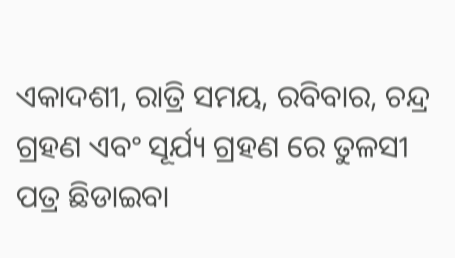ଏକାଦଶୀ, ରାତ୍ରି ସମୟ, ରବିବାର, ଚନ୍ଦ୍ର ଗ୍ରହଣ ଏବଂ ସୂର୍ଯ୍ୟ ଗ୍ରହଣ ରେ ତୁଳସୀ ପତ୍ର ଛିଡାଇବା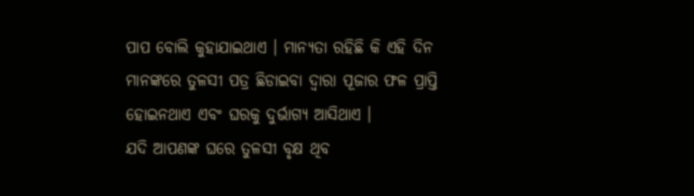ପାପ ବୋଲି କୁହାଯାଇଥାଏ । ମାନ୍ୟତା ରହିଛି କି ଏହି ଦିନ ମାନଙ୍କରେ ତୁଳସୀ ପତ୍ର ଛିଡାଇବା ଦ୍ୱାରା ପୂଜାର ଫଳ ପ୍ରାପ୍ତି ହୋଇନଥାଏ ଏବଂ ଘରକୁ ଦୁର୍ଭାଗ୍ୟ ଆସିଥାଏ ।
ଯଦି ଆପଣଙ୍କ ଘରେ ତୁଳସୀ ବୃକ୍ଷ ଥିବ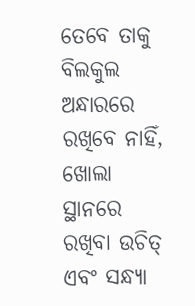ତେବେ ତାକୁ ବିଲକୁଲ ଅନ୍ଧାରରେ ରଖିବେ ନାହିଁ, ଖୋଲା ସ୍ଥାନରେ ରଖିବା ଉଚିତ୍ ଏବଂ ସନ୍ଧ୍ୟା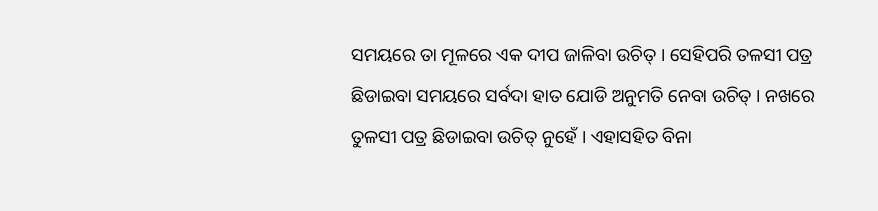ସମୟରେ ତା ମୂଳରେ ଏକ ଦୀପ ଜାଳିବା ଉଚିତ୍ । ସେହିପରି ତଳସୀ ପତ୍ର ଛିଡାଇବା ସମୟରେ ସର୍ବଦା ହାତ ଯୋଡି ଅନୁମତି ନେବା ଉଚିତ୍ । ନଖରେ ତୁଳସୀ ପତ୍ର ଛିଡାଇବା ଉଚିତ୍ ନୁହେଁ । ଏହାସହିତ ବିନା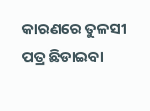କାରଣରେ ତୁଳସୀ ପତ୍ର ଛିଡାଇବା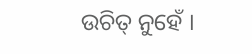ଉଚିତ୍ ନୁହେଁ ।